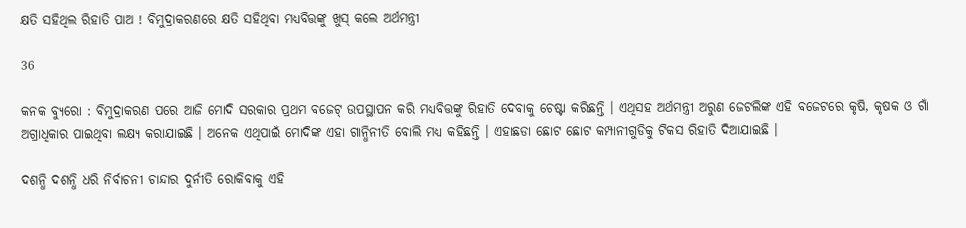କ୍ଷତି ସହିଥିଲ ରିହାତି ପାଅ ! ବିମୁଦ୍ରାକରଣରେ କ୍ଷତି ସହିଥିବା ମଧ୍ୟବିତ୍ତଙ୍କୁ ଖୁସ୍ କଲେ ଅର୍ଥମନ୍ତ୍ରୀ

36

କନକ ବ୍ୟୁରୋ : ବିମୁଦ୍ରାକରଣ ପରେ ଆଜି ମୋଦି ସରକାର ପ୍ରଥମ ବଜେଟ୍ ଉପସ୍ଥାପନ କରି ମଧ୍ୟବିତ୍ତଙ୍କୁ ରିହାତି ଦେବାକୁ ଚେଷ୍ଟା କରିଛନ୍ତି । ଏଥିସହ ଅର୍ଥମନ୍ତ୍ରୀ ଅରୁଣ ଜେଟଲିଙ୍କ ଏହି ବଜେଟରେ କୃଷି, କୃଷକ ଓ ଗାଁ ଅଗ୍ରାଧିକାର ପାଇଥିବା ଲକ୍ଷ୍ୟ କରାଯାଇଛି । ଅନେକ ଏଥିପାଇଁ ମୋଦିଙ୍କ ଏହା ଗାନ୍ଧିନୀତି ବୋଲି ମଧ୍ୟ କହିଛନ୍ତି । ଏହାଛଡା ଛୋଟ ଛୋଟ କମ୍ପାନୀଗୁଡିକୁ ଟିକସ ରିହାତି ଦିଆଯାଇଛି ।

ଦଶନ୍ଧି ଦଶନ୍ଧି ଧରି ନିର୍ବାଚନୀ ଚାନ୍ଦାର ଦୁର୍ନୀତି ରୋକିବାକୁ ଏହି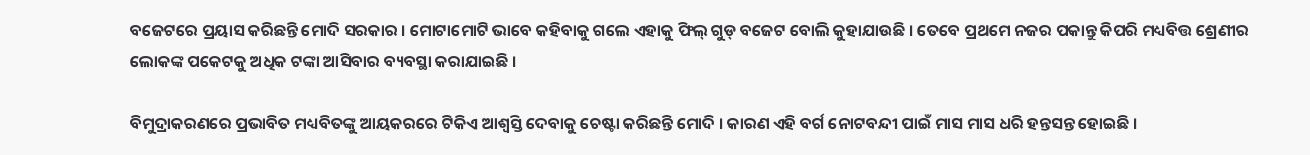ବଜେଟରେ ପ୍ରୟାସ କରିଛନ୍ତି ମୋଦି ସରକାର । ମୋଟାମୋଟି ଭାବେ କହିବାକୁ ଗଲେ ଏହାକୁ ଫିଲ୍ ଗୁଡ୍ ବଜେଟ ବୋଲି କୁହାଯାଉଛି । ତେବେ ପ୍ରଥମେ ନଜର ପକାନ୍ତୁ କିପରି ମଧ୍ୟବିତ୍ତ ଶ୍ରେଣୀର ଲୋକଙ୍କ ପକେଟକୁ ଅଧିକ ଟଙ୍କା ଆସିବାର ବ୍ୟବସ୍ଥା କରାଯାଇଛି ।

ବିମୁଦ୍ରାକରଣରେ ପ୍ରଭାବିତ ମଧ୍ୟବିତଙ୍କୁ ଆୟକରରେ ଟିକିଏ ଆଶ୍ୱସ୍ତି ଦେବାକୁ ଚେଷ୍ଟା କରିଛନ୍ତି ମୋଦି । କାରଣ ଏହି ବର୍ଗ ନୋଟବନ୍ଦୀ ପାଇଁ ମାସ ମାସ ଧରି ହନ୍ତସନ୍ତ ହୋଇଛି ।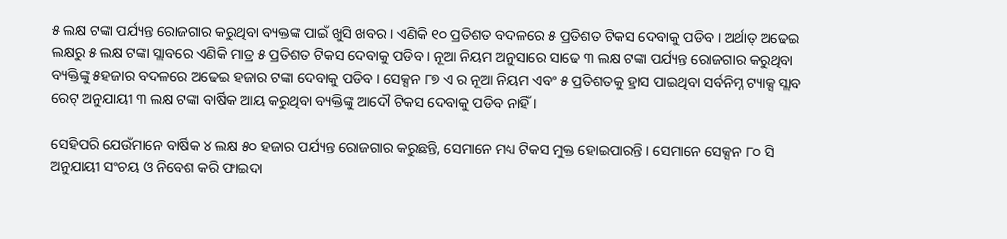୫ ଲକ୍ଷ ଟଙ୍କା ପର୍ଯ୍ୟନ୍ତ ରୋଜଗାର କରୁଥିବା ବ୍ୟକ୍ତଙ୍କ ପାଇଁ ଖୁସି ଖବର । ଏଣିକି ୧୦ ପ୍ରତିଶତ ବଦଳରେ ୫ ପ୍ରତିଶତ ଟିକସ ଦେବାକୁ ପଡିବ । ଅର୍ଥାତ୍ ଅଢେଇ ଲକ୍ଷରୁ ୫ ଲକ୍ଷ ଟଙ୍କା ସ୍ଲାବରେ ଏଣିକି ମାତ୍ର ୫ ପ୍ରତିଶତ ଟିକସ ଦେବାକୁ ପଡିବ । ନୂଆ ନିୟମ ଅନୁସାରେ ସାଢେ ୩ ଲକ୍ଷ ଟଙ୍କା ପର୍ଯ୍ୟନ୍ତ ରୋଜଗାର କରୁଥିବା ବ୍ୟକ୍ତିଙ୍କୁ ୫ହଜାର ବଦଳରେ ଅଢେଇ ହଜାର ଟଙ୍କା ଦେବାକୁ ପଡିବ । ସେକ୍ସନ ୮୭ ଏ ର ନୂଆ ନିୟମ ଏବଂ ୫ ପ୍ରତିଶତକୁ ହ୍ରାସ ପାଇଥିବା ସର୍ବନିମ୍ନ ଟ୍ୟାକ୍ସ ସ୍ଲାବ ରେଟ୍ ଅନୁଯାୟୀ ୩ ଲକ୍ଷ ଟଙ୍କା ବାର୍ଷିକ ଆୟ କରୁଥିବା ବ୍ୟକ୍ତିଙ୍କୁ ଆଦୌ ଟିକସ ଦେବାକୁ ପଡିବ ନାହିଁ ।

ସେହିପରି ଯେଉଁମାନେ ବାର୍ଷିକ ୪ ଲକ୍ଷ ୫୦ ହଜାର ପର୍ଯ୍ୟନ୍ତ ରୋଜଗାର କରୁଛନ୍ତି, ସେମାନେ ମଧ୍ୟ ଟିକସ ମୁକ୍ତ ହୋଇପାରନ୍ତି । ସେମାନେ ସେକ୍ସନ ୮୦ ସି ଅନୁଯାୟୀ ସଂଚୟ ଓ ନିବେଶ କରି ଫାଇଦା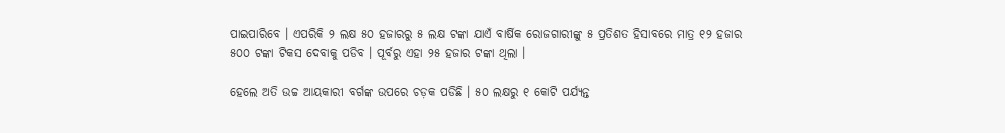ପାଇପାରିବେ । ଏପରିକି ୨ ଲକ୍ଷ ୫୦ ହଜାରରୁ ୫ ଲକ୍ଷ ଟଙ୍କା ଯାଏଁ ବାର୍ଷିକ ରୋଜଗାରୀଙ୍କୁ ୫ ପ୍ରତିଶତ ହିସାବରେ ମାତ୍ର ୧୨ ହଜାର ୫୦୦ ଟଙ୍କା ଟିକସ ଦେବାକୁ ପଡିବ । ପୂର୍ବରୁ ଏହା ୨୫ ହଜାର ଟଙ୍କା ଥିଲା ।

ହେଲେ ଅତି ଉଚ୍ଚ ଆୟକାରୀ ବର୍ଗଙ୍କ ଉପରେ ଚଡ଼କ ପଡିଛି । ୫୦ ଲକ୍ଷରୁ ୧ କୋଟି ପର୍ଯ୍ୟନ୍ତ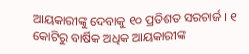ଆୟକାରୀଙ୍କୁ ଦେବାକୁ ୧୦ ପ୍ରତିଶତ ସରଚାର୍ଜ । ୧ କୋଟିରୁ ବାର୍ଷିକ ଅଧିକ ଆୟକାରୀଙ୍କ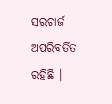ସରଚାର୍ଜ ଅପରିବର୍ତିତ ରହିଛି ।